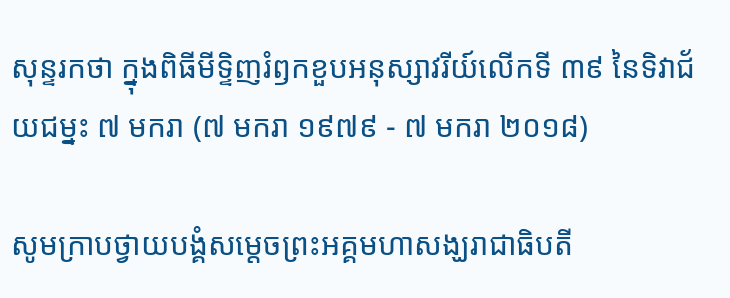សុន្ទរកថា ក្នុងពិធីមីទ្ទិញរំឭកខួបអនុស្សាវរីយ៍លើកទី ៣៩ នៃទិវាជ័យជម្នះ ៧ មករា (៧ មករា ១៩៧៩ - ៧ មករា ២០១៨)

សូមក្រាបថ្វាយបង្គំសម្តេចព្រះអគ្គមហាសង្ឃរាជាធិបតី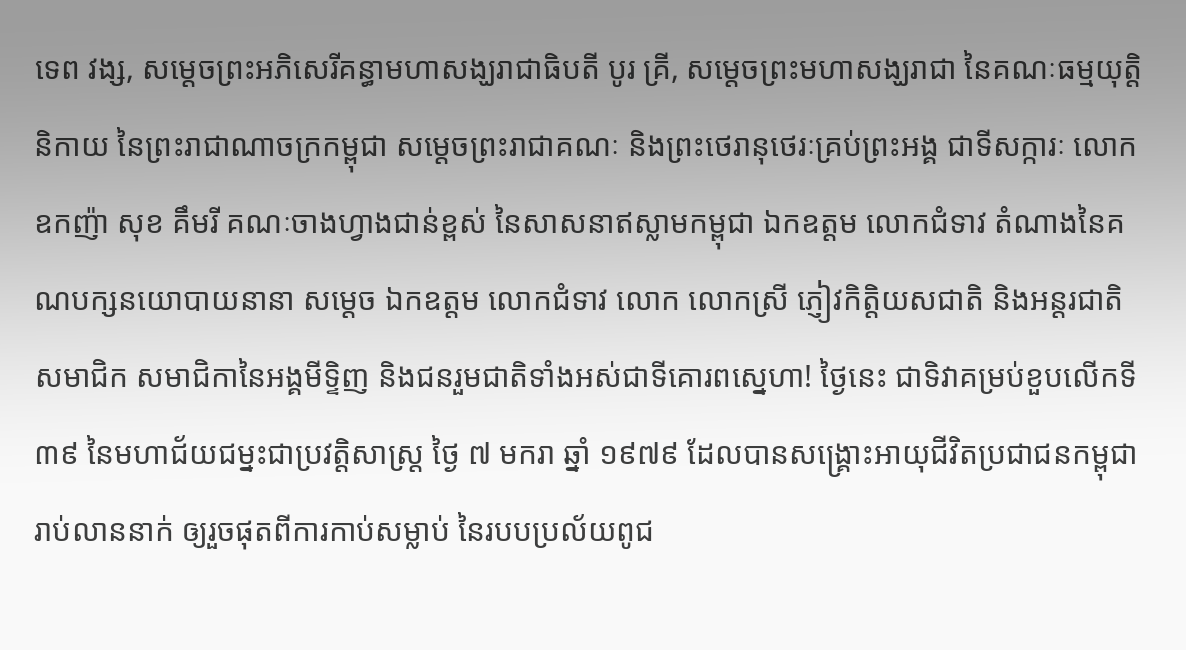ទេព វង្ស, សម្តេចព្រះអភិសេរីគន្ធាមហាសង្ឃរាជាធិបតី បូរ គ្រី, សម្តេចព្រះមហាសង្ឃរាជា នៃគណៈធម្មយុត្តិនិកាយ នៃព្រះរាជាណាចក្រកម្ពុជា សម្តេចព្រះរាជាគណៈ និងព្រះថេរានុថេរៈគ្រប់ព្រះអង្គ ជាទីសក្ការៈ លោកឧកញ៉ា សុខ គឹមរី គណៈចាងហ្វាងជាន់ខ្ពស់ នៃសាសនាឥស្លាមកម្ពុជា ឯកឧត្តម លោកជំទាវ តំណាងនៃគណបក្សនយោបាយនានា សម្តេច ឯកឧត្តម លោកជំទាវ លោក លោកស្រី ភ្ញៀវកិត្តិយសជាតិ និងអន្តរជាតិ សមាជិក សមាជិកានៃអង្គមីទ្ទិញ និងជនរួមជាតិទាំងអស់ជាទីគោរពស្នេហា! ថ្ងៃនេះ ជាទិវាគម្រប់ខួបលើកទី ៣៩ នៃមហាជ័យជម្នះជាប្រវត្តិសាស្រ្ត ថ្ងៃ ៧ មករា ឆ្នាំ ១៩៧៩ ដែលបានសង្រ្គោះអាយុជីវិតប្រជាជនកម្ពុជារាប់លាននាក់ ឲ្យរួចផុតពីការកាប់សម្លាប់ នៃរបបប្រល័យពូជ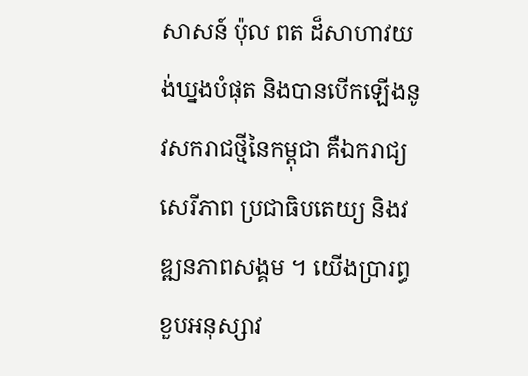សាសន៍ ប៉ុល ពត ដ៏សាហាវយង់ឃ្នងបំផុត និងបានបើកឡើងនូវសករាជថ្មីនៃកម្ពុជា គឺឯករាជ្យ សេរីភាព ប្រជាធិបតេយ្យ និងវឌ្ឍនភាពសង្គម ។ យើងប្រារព្ធខួបអនុស្សាវ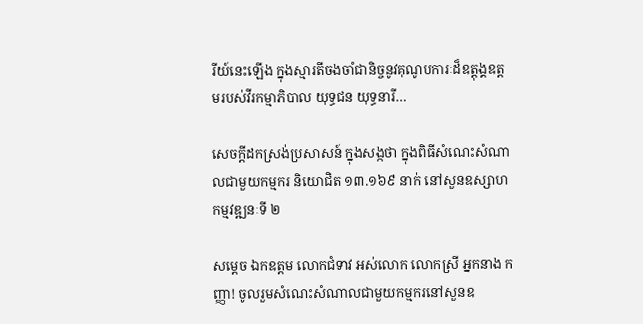រីយ៍នេះឡើង ក្នុងស្មារតីចងចាំជានិច្ចនូវគុណូបការៈដ៏ឧត្តុង្គឧត្តមរបស់វីរកម្មាភិបាល យុទ្ធជន យុទ្ធនារី…

សេចក្តីដកស្រង់ប្រសាសន៍ ក្នុងសង្កថា ក្នុងពិធីសំណេះសំណាលជាមួយកម្មករ និយោជិត ១៣.១៦៩ នាក់ នៅសួនឧស្សាហកម្មវឌ្ឍនៈទី ២

សម្ដេច ឯកឧត្តម លោកជំទាវ អស់លោក លោកស្រី អ្នកនាង កញ្ញា! ចូលរួមសំណេះសំណាលជាមួយកម្មករនៅសួនឧ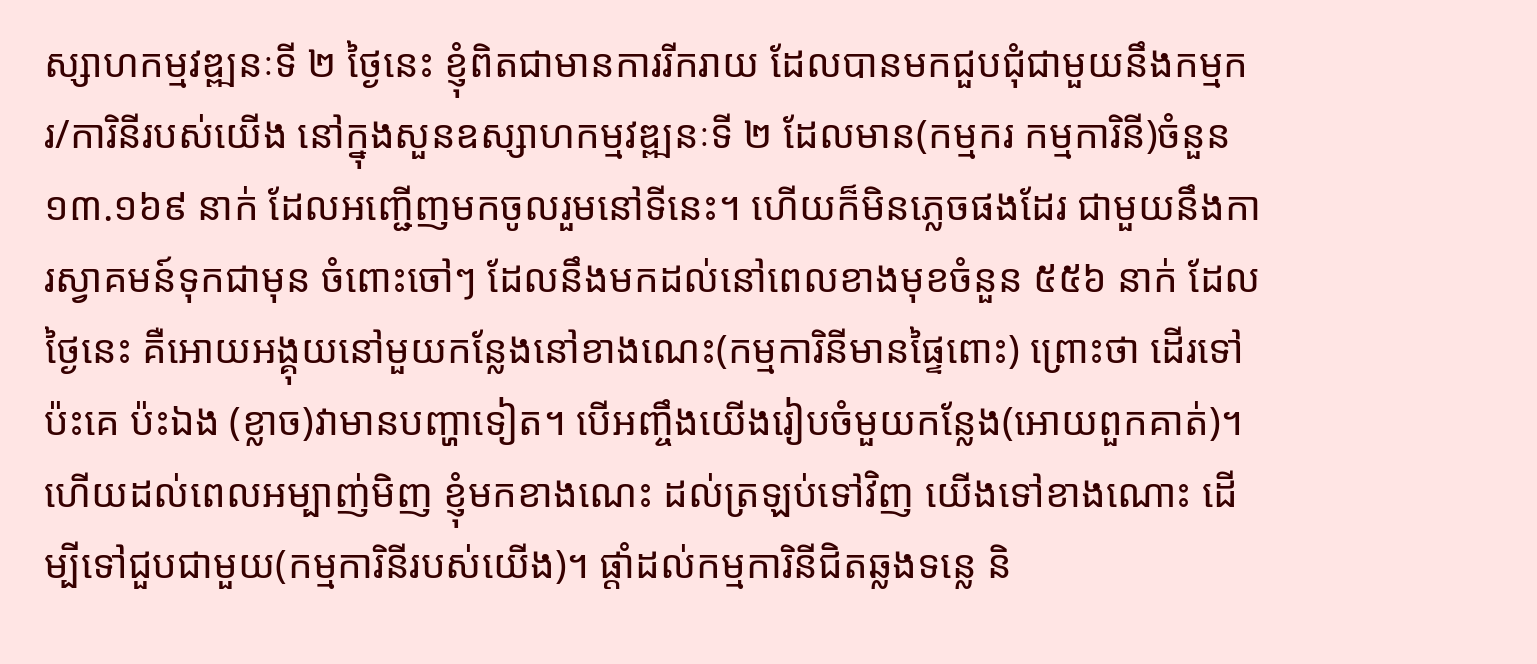ស្សាហកម្មវឌ្ឍនៈទី ២ ថ្ងៃនេះ ខ្ញុំពិតជាមានការរីករាយ ដែលបានមកជួបជុំជាមួយនឹងកម្មករ/ការិនីរបស់យើង នៅក្នុងសួនឧស្សាហកម្មវឌ្ឍនៈទី ២ ដែលមាន(កម្មករ កម្មការិនី)ចំនួន ១៣.១៦៩ នាក់ ដែលអញ្ជើញមកចូលរួមនៅទីនេះ។ ហើយក៏មិនភ្លេចផងដែរ ជាមួយនឹងការស្វាគមន៍ទុកជាមុន ចំពោះចៅៗ ដែលនឹងមកដល់នៅពេលខាងមុខចំនួន ៥៥៦ នាក់ ដែលថ្ងៃនេះ គឺអោយអង្គុយនៅមួយកន្លែងនៅខាងណេះ(កម្មការិនីមានផ្ទៃពោះ) ព្រោះថា ដើរទៅប៉ះគេ ប៉ះឯង (ខ្លាច)វាមានបញ្ហាទៀត។ បើអញ្ចឹងយើងរៀបចំមួយកន្លែង(អោយពួកគាត់)។ ហើយដល់ពេលអម្បាញ់មិញ ខ្ញុំមកខាងណេះ ដល់ត្រឡប់ទៅវិញ យើងទៅខាងណោះ ដើម្បីទៅជួបជាមួយ(កម្មការិនីរបស់យើង)។ ផ្ដាំដល់កម្មការិនីជិតឆ្លងទន្លេ និ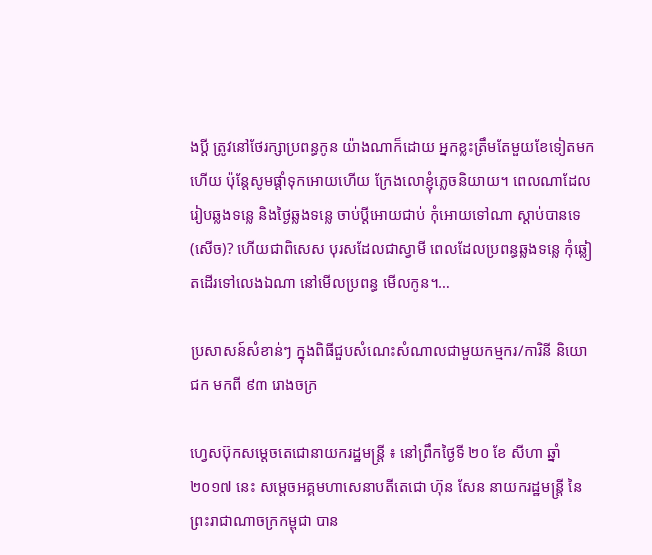ងប្ដី ត្រូវនៅថែរក្សាប្រពន្ធកូន យ៉ាងណាក៏ដោយ អ្នកខ្លះត្រឹមតែមួយខែទៀតមកហើយ ប៉ុន្តែសូមផ្ដាំទុកអោយហើយ ក្រែងលោខ្ញុំភ្លេចនិយាយ។ ពេលណាដែលរៀបឆ្លងទន្លេ និងថ្ងៃឆ្លងទន្លេ ចាប់ប្ដីអោយជាប់ កុំអោយទៅណា ស្ដាប់បានទេ(សើច)? ហើយជាពិសេស បុរសដែលជាស្វាមី ពេលដែលប្រពន្ធឆ្លងទន្លេ កុំឆ្លៀតដើរទៅលេងឯណា នៅមើលប្រពន្ធ មើលកូន។…

ប្រសាសន៍សំខាន់ៗ ក្នុងពិធីជួបសំណេះសំណាលជាមួយកម្មករ/ការិនី និយោជក មកពី ៩៣ រោងចក្រ

ហ្វេសប៊ុកសម្តេចតេជោនាយករដ្ឋមន្រ្តី ៖ នៅព្រឹកថ្ងៃទី ២០ ខែ សីហា ឆ្នាំ ២០១៧ នេះ សម្តេចអគ្គមហាសេនាបតីតេជោ ហ៊ុន សែន នាយករដ្ឋមន្រ្តី នៃព្រះរាជាណាចក្រកម្ពុជា បាន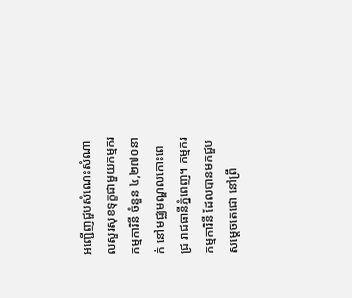អញ្ជើញជួបសំណេះសំណាលសួរសុខទុក្ខជាមួយកម្មករ កម្មការិនី ចំនួន ៤,២៧០នាក់ នៅមជ្ឈមណ្ឌលកោះពេជ្រ រាជធានីភ្នំពេញ។ កម្មករ កម្មការិនី ដែលបានមកជួប សម្តេចតេជោ នៅព្រឹ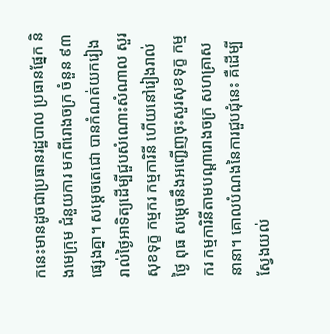កនេះមានដូចជាប្រធានរដ្ឋបាល ប្រធានផ្នែក និងមេក្រុម ជំនួយការ មកពីរោងចក្រ ចំនួន ៩៣ ផ្សេងគ្នា។ សម្តេចតេជោ បានកំណត់យករៀងរាល់ថ្ងៃអាទិត្យដើម្បីជួបសំណោះសំណាល សួរសុខទុក្ខ កម្មករ កម្មការិនី ហើយនៅរៀងរាល់ ថ្ងៃ ពុធ សម្តេចនឹងអញ្ជើញចុះសួរសុខទុក្ខ កម្មករ កម្មការិនីតាមបណ្តារោងចក្រ សហគ្រាសនានា។ គោលបំណងនៃការជួបជុំនេះ គឺដើម្បីស្វែងយល់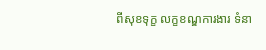ពីសុខទុក្ខ លក្ខខណ្ឌការងារ ទំនា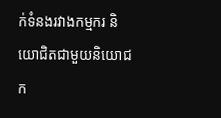ក់ទំនងរវាងកម្មករ និយោជិតជាមួយនិយោជក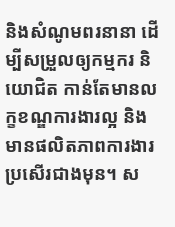និងសំណូមពរនានា ដើម្បីសម្រួលឲ្យកម្មករ និយោជិត កាន់តែមានលក្ខខណ្ឌការងារល្អ និងមានផលិតភាពការងារប្រសើរជាងមុន។ ស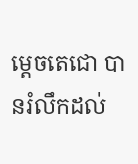ម្តេចតេជោ បានរំលឹកដល់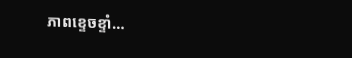ភាពខ្ទេចខ្ទាំ…